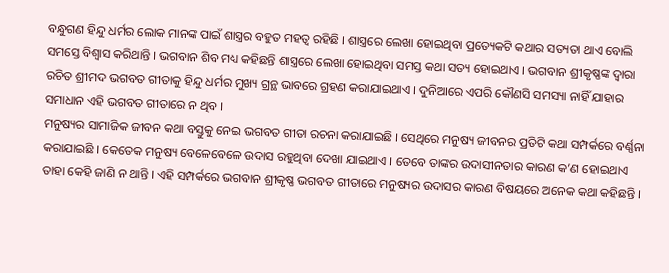ବନ୍ଧୁଗଣ ହିନ୍ଦୁ ଧର୍ମର ଲୋକ ମାନଙ୍କ ପାଇଁ ଶାସ୍ତ୍ରର ବହୁତ ମହତ୍ୱ ରହିଛି । ଶାସ୍ତ୍ରରେ ଲେଖା ହୋଇଥିବା ପ୍ରତ୍ୟେକଟି କଥାର ସତ୍ୟତା ଥାଏ ବୋଲି ସମସ୍ତେ ବିଶ୍ୱାସ କରିଥାନ୍ତି । ଭଗବାନ ଶିବ ମଧ୍ୟ କହିଛନ୍ତି ଶାସ୍ତ୍ରରେ ଲେଖା ହୋଇଥିବା ସମସ୍ତ କଥା ସତ୍ୟ ହୋଇଥାଏ । ଭଗବାନ ଶ୍ରୀକୃଷ୍ଣଙ୍କ ଦ୍ୱାରା ରଚିତ ଶ୍ରୀମଦ ଭଗବତ ଗୀତାକୁ ହିନ୍ଦୁ ଧର୍ମର ମୁଖ୍ୟ ଗ୍ରନ୍ଥ ଭାବରେ ଗ୍ରହଣ କରାଯାଇଥାଏ । ଦୁନିଆରେ ଏପରି କୌଣସି ସମସ୍ୟା ନାହିଁ ଯାହାର ସମାଧାନ ଏହି ଭଗବତ ଗୀତାରେ ନ ଥିବ ।
ମନୁଷ୍ୟର ସାମାଜିକ ଜୀବନ କଥା ବସ୍ତୁକୁ ନେଇ ଭଗବତ ଗୀତା ରଚନା କରାଯାଇଛି । ସେଥିରେ ମନୁଷ୍ୟ ଜୀବନର ପ୍ରତିଟି କଥା ସମ୍ପର୍କରେ ବର୍ଣ୍ଣନା କରାଯାଇଛି । କେତେକ ମନୁଷ୍ୟ ବେଳେବେଳେ ଉଦାସ ରହୁଥିବା ଦେଖା ଯାଇଥାଏ । ତେବେ ତାଙ୍କର ଉଦାସୀନତାର କାରଣ କ’ଣ ହୋଇଥାଏ ତାହା କେହି ଜାଣି ନ ଥାନ୍ତି । ଏହି ସମ୍ପର୍କରେ ଭଗବାନ ଶ୍ରୀକୃଷ୍ଣ ଭଗବତ ଗୀତାରେ ମନୁଷ୍ୟର ଉଦାସର କାରଣ ବିଷୟରେ ଅନେକ କଥା କହିଛନ୍ତି ।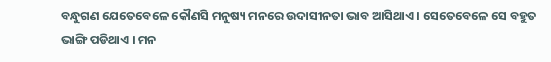ବନ୍ଧୁଗଣ ଯେତେବେଳେ କୌଣସି ମନୁଷ୍ୟ ମନରେ ଉଦାସୀନତା ଭାବ ଆସିଥାଏ । ସେତେବେଳେ ସେ ବହୁତ ଭାଙ୍ଗି ପଡିଥାଏ । ମନ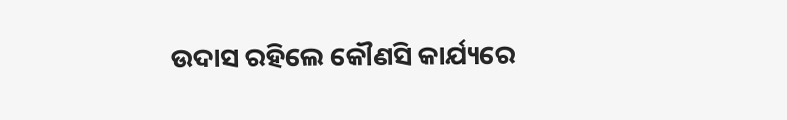ଉଦାସ ରହିଲେ କୌଣସି କାର୍ଯ୍ୟରେ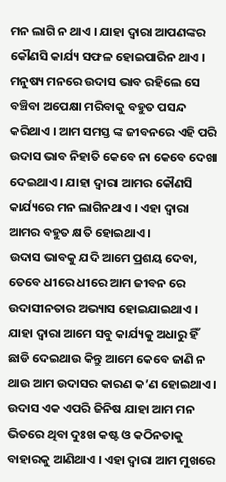ମନ ଲାଗି ନ ଥାଏ । ଯାହା ଦ୍ୱାରା ଆପଣଙ୍କର କୌଣସି କାର୍ଯ୍ୟ ସଫଳ ହୋଇପାରିନ ଥାଏ । ମନୁଷ୍ୟ ମନରେ ଉଦାସ ଭାବ ରହିଲେ ସେ ବଞ୍ଚିବା ଅପେକ୍ଷା ମରିବାକୁ ବହୁତ ପସନ୍ଦ କରିଥାଏ । ଆମ ସମସ୍ତ ଙ୍କ ଜୀବନରେ ଏହି ପରି ଉଦାସ ଭାବ ନିହାତି କେବେ ନା କେବେ ଦେଖା ଦେଇଥାଏ । ଯାହା ଦ୍ୱାରା ଆମର କୌଣସି କାର୍ଯ୍ୟରେ ମନ ଲାଗିନଥାଏ । ଏହା ଦ୍ବାରା ଆମର ବହୁତ କ୍ଷତି ହୋଇଥାଏ ।
ଉଦାସ ଭାବକୁ ଯଦି ଆମେ ପ୍ରଶୟ ଦେବା, ତେବେ ଧୀରେ ଧୀରେ ଆମ ଜୀବନ ରେ ଉଦାସୀନତାର ଅଭ୍ୟାସ ହୋଇଯାଇଥାଏ । ଯାହା ଦ୍ୱାରା ଆମେ ସବୁ କାର୍ଯ୍ୟକୁ ଅଧାରୁ ହିଁ ଛାଡି ଦେଇଥାଉ କିନ୍ତୁ ଆମେ କେବେ ଜାଣି ନ ଥାଉ ଆମ ଉଦାସର କାରଣ କ’ଣ ହୋଇଥାଏ । ଉଦାସ ଏକ ଏପରି ଜିନିଷ ଯାହା ଆମ ମନ ଭିତରେ ଥିବା ଦୁଃଖ କଷ୍ଟ ଓ କଠିନତାକୁ ବାହାରକୁ ଆଣିଥାଏ । ଏହା ଦ୍ୱାରା ଆମ ମୁଖରେ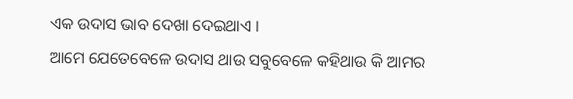ଏକ ଉଦାସ ଭାବ ଦେଖା ଦେଇଥାଏ ।
ଆମେ ଯେତେବେଳେ ଉଦାସ ଥାଉ ସବୁବେଳେ କହିଥାଉ କି ଆମର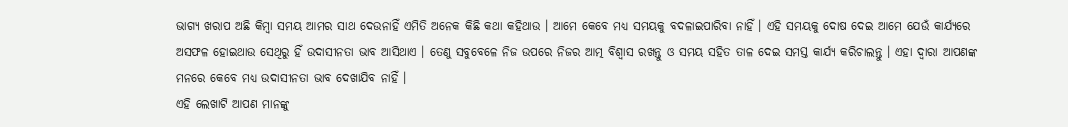ଭାଗ୍ୟ ଖରାପ ଅଛି କିମ୍ବା ସମୟ ଆମର ସାଥ ଦେଉନାହିଁ ଏମିତି ଅନେକ କିଛି କଥା କହିଥାଉ । ଆମେ କେବେ ମଧ୍ୟ ସମୟକୁ ବଦଳାଇପାରିବା ନାହିଁ । ଏହି ସମୟକୁ ଦୋଷ ଦେଇ ଆମେ ଯେଉଁ କାର୍ଯ୍ୟରେ ଅସଫଳ ହୋଇଥାଉ ସେଥିରୁ ହିଁ ଉଦାସୀନତା ଭାବ ଆସିଥାଏ । ତେଣୁ ସବୁବେଳେ ନିଜ ଉପରେ ନିଜର ଆତ୍ମ ବିଶ୍ୱାସ ରଖନ୍ତୁ ଓ ସମୟ ସହିତ ତାଳ ଦେଇ ସମସ୍ତ କାର୍ଯ୍ୟ କରିଚାଲନ୍ତୁ । ଏହା ଦ୍ବାରା ଆପଣଙ୍କ ମନରେ କେବେ ମଧ୍ୟ ଉଦାସୀନତା ଭାବ ଦେଖାଯିବ ନାହିଁ ।
ଏହି ଲେଖାଟି ଆପଣ ମାନଙ୍କୁ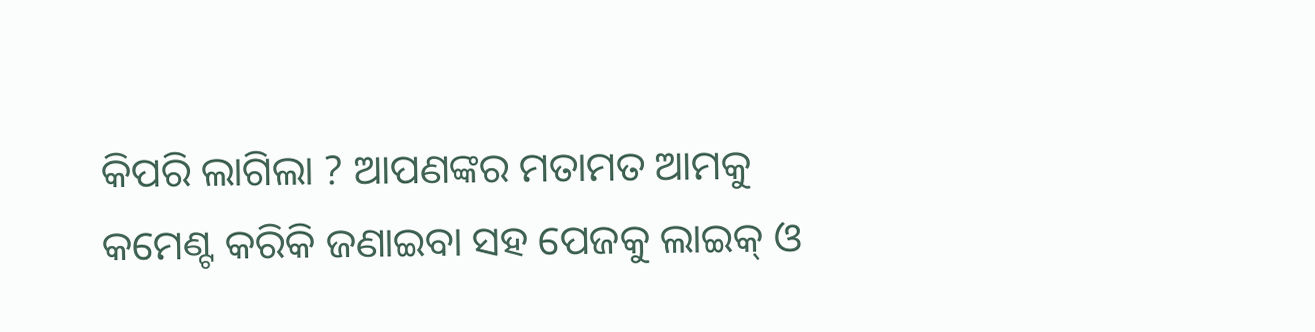କିପରି ଲାଗିଲା ? ଆପଣଙ୍କର ମତାମତ ଆମକୁ କମେଣ୍ଟ କରିକି ଜଣାଇବା ସହ ପେଜକୁ ଲାଇକ୍ ଓ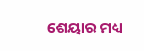ଶେୟାର ମଧ୍ୟ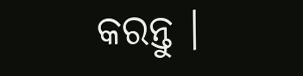କରନ୍ତୁ ।